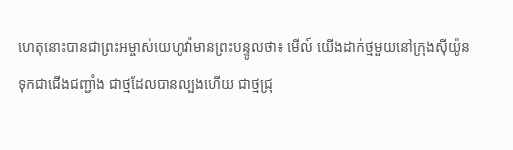ហេតុនោះបានជាព្រះអម្ចាស់យេហូវ៉ាមានព្រះបន្ទូលថា៖ មើល៍ យើងដាក់ថ្មមួយនៅក្រុងស៊ីយ៉ូន ទុកជាជើងជញ្ជាំង ជាថ្មដែលបានល្បងហើយ ជាថ្មជ្រុ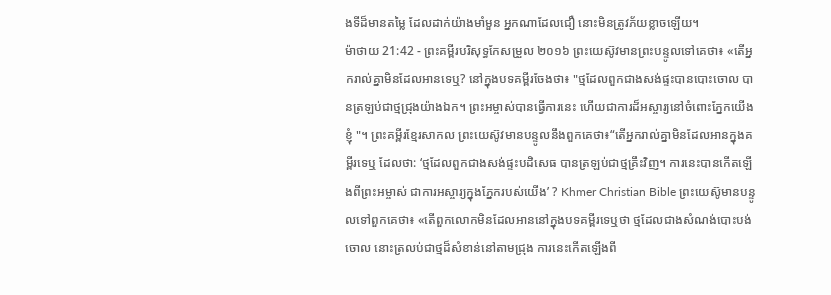ងទីដ៏មានតម្លៃ ដែលដាក់យ៉ាងមាំមួន អ្នកណាដែលជឿ នោះមិនត្រូវភ័យខ្លាចឡើយ។
ម៉ាថាយ 21:42 - ព្រះគម្ពីរបរិសុទ្ធកែសម្រួល ២០១៦ ព្រះយេស៊ូវមានព្រះបន្ទូលទៅគេថា៖ «តើអ្នករាល់គ្នាមិនដែលអានទេឬ? នៅក្នុងបទគម្ពីរចែងថា៖ "ថ្មដែលពួកជាងសង់ផ្ទះបានបោះចោល បានត្រឡប់ជាថ្មជ្រុងយ៉ាងឯក។ ព្រះអម្ចាស់បានធ្វើការនេះ ហើយជាការដ៏អស្ចារ្យនៅចំពោះភ្នែកយើងខ្ញុំ "។ ព្រះគម្ពីរខ្មែរសាកល ព្រះយេស៊ូវមានបន្ទូលនឹងពួកគេថា៖“តើអ្នករាល់គ្នាមិនដែលអានក្នុងគម្ពីរទេឬ ដែលថា: ‘ថ្មដែលពួកជាងសង់ផ្ទះបដិសេធ បានត្រឡប់ជាថ្មគ្រឹះវិញ។ ការនេះបានកើតឡើងពីព្រះអម្ចាស់ ជាការអស្ចារ្យក្នុងភ្នែករបស់យើង’ ? Khmer Christian Bible ព្រះយេស៊ូមានបន្ទូលទៅពួកគេថា៖ «តើពួកលោកមិនដែលអាននៅក្នុងបទគម្ពីរទេឬថា ថ្មដែលជាងសំណង់បោះបង់ចោល នោះត្រលប់ជាថ្មដ៏សំខាន់នៅតាមជ្រុង ការនេះកើតឡើងពី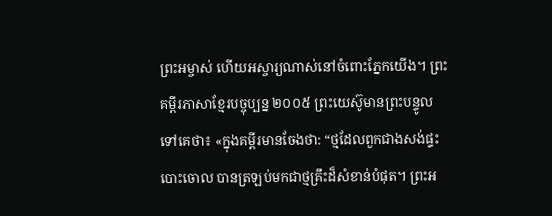ព្រះអម្ចាស់ ហើយអស្ចារ្យណាស់នៅចំពោះភ្នែកយើង។ ព្រះគម្ពីរភាសាខ្មែរបច្ចុប្បន្ន ២០០៥ ព្រះយេស៊ូមានព្រះបន្ទូលទៅគេថា៖ «ក្នុងគម្ពីរមានចែងថា: “ថ្មដែលពួកជាងសង់ផ្ទះបោះចោល បានត្រឡប់មកជាថ្មគ្រឹះដ៏សំខាន់បំផុត។ ព្រះអ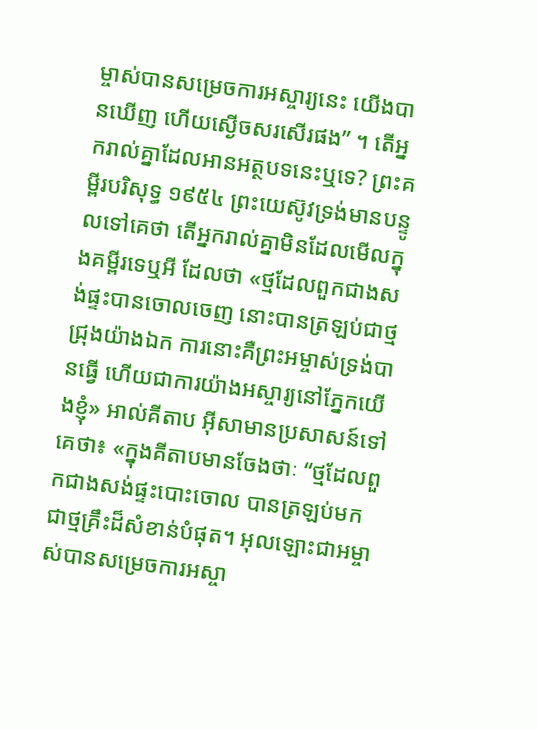ម្ចាស់បានសម្រេចការអស្ចារ្យនេះ យើងបានឃើញ ហើយស្ងើចសរសើរផង” ។ តើអ្នករាល់គ្នាដែលអានអត្ថបទនេះឬទេ? ព្រះគម្ពីរបរិសុទ្ធ ១៩៥៤ ព្រះយេស៊ូវទ្រង់មានបន្ទូលទៅគេថា តើអ្នករាល់គ្នាមិនដែលមើលក្នុងគម្ពីរទេឬអី ដែលថា «ថ្មដែលពួកជាងសង់ផ្ទះបានចោលចេញ នោះបានត្រឡប់ជាថ្មជ្រុងយ៉ាងឯក ការនោះគឺព្រះអម្ចាស់ទ្រង់បានធ្វើ ហើយជាការយ៉ាងអស្ចារ្យនៅភ្នែកយើងខ្ញុំ» អាល់គីតាប អ៊ីសាមានប្រសាសន៍ទៅគេថា៖ «ក្នុងគីតាបមានចែងថាៈ “ថ្មដែលពួកជាងសង់ផ្ទះបោះចោល បានត្រឡប់មកជាថ្មគ្រឹះដ៏សំខាន់បំផុត។ អុលឡោះជាអម្ចាស់បានសម្រេចការអស្ចា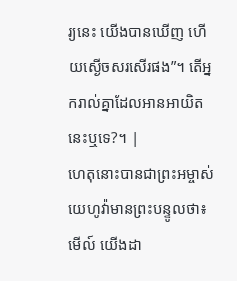រ្យនេះ យើងបានឃើញ ហើយស្ងើចសរសើរផង”។ តើអ្នករាល់គ្នាដែលអានអាយិតនេះឬទេ?។ |
ហេតុនោះបានជាព្រះអម្ចាស់យេហូវ៉ាមានព្រះបន្ទូលថា៖ មើល៍ យើងដា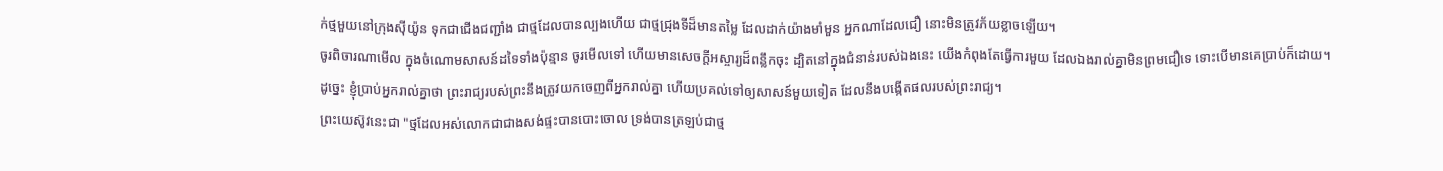ក់ថ្មមួយនៅក្រុងស៊ីយ៉ូន ទុកជាជើងជញ្ជាំង ជាថ្មដែលបានល្បងហើយ ជាថ្មជ្រុងទីដ៏មានតម្លៃ ដែលដាក់យ៉ាងមាំមួន អ្នកណាដែលជឿ នោះមិនត្រូវភ័យខ្លាចឡើយ។
ចូរពិចារណាមើល ក្នុងចំណោមសាសន៍ដទៃទាំងប៉ុន្មាន ចូរមើលទៅ ហើយមានសេចក្ដីអស្ចារ្យដ៏ពន្លឹកចុះ ដ្បិតនៅក្នុងជំនាន់របស់ឯងនេះ យើងកំពុងតែធ្វើការមួយ ដែលឯងរាល់គ្នាមិនព្រមជឿទេ ទោះបើមានគេប្រាប់ក៏ដោយ។
ដូច្នេះ ខ្ញុំប្រាប់អ្នករាល់គ្នាថា ព្រះរាជ្យរបស់ព្រះនឹងត្រូវយកចេញពីអ្នករាល់គ្នា ហើយប្រគល់ទៅឲ្យសាសន៍មួយទៀត ដែលនឹងបង្កើតផលរបស់ព្រះរាជ្យ។
ព្រះយេស៊ូវនេះជា "ថ្មដែលអស់លោកជាជាងសង់ផ្ទះបានបោះចោល ទ្រង់បានត្រឡប់ជាថ្ម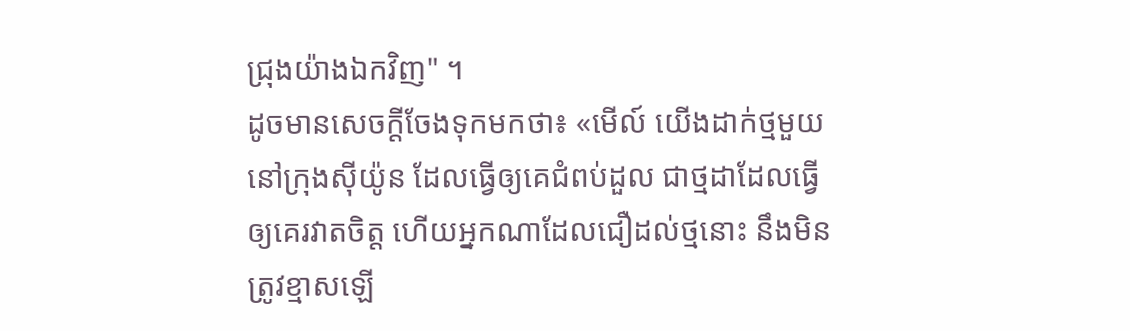ជ្រុងយ៉ាងឯកវិញ" ។
ដូចមានសេចក្តីចែងទុកមកថា៖ «មើល៍ យើងដាក់ថ្មមួយនៅក្រុងស៊ីយ៉ូន ដែលធ្វើឲ្យគេជំពប់ដួល ជាថ្មដាដែលធ្វើឲ្យគេរវាតចិត្ត ហើយអ្នកណាដែលជឿដល់ថ្មនោះ នឹងមិនត្រូវខ្មាសឡើ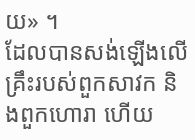យ» ។
ដែលបានសង់ឡើងលើគ្រឹះរបស់ពួកសាវក និងពួកហោរា ហើយ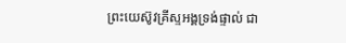ព្រះយេស៊ូវគ្រីស្ទអង្គទ្រង់ផ្ទាល់ ជា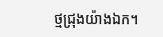ថ្មជ្រុងយ៉ាងឯក។